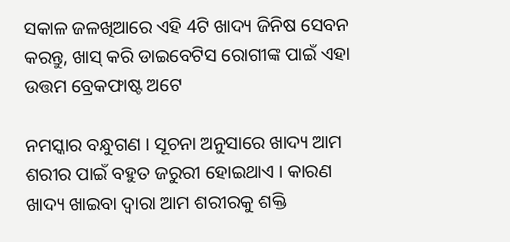ସକାଳ ଜଳଖିଆରେ ଏହି 4ଟି ଖାଦ୍ୟ ଜିନିଷ ସେବନ କରନ୍ତୁ, ଖାସ୍ କରି ଡାଇବେଟିସ ରୋଗୀଙ୍କ ପାଇଁ ଏହା ଉତ୍ତମ ବ୍ରେକଫାଷ୍ଟ ଅଟେ

ନମସ୍କାର ବନ୍ଧୁଗଣ । ସୂଚନା ଅନୁସାରେ ଖାଦ୍ୟ ଆମ ଶରୀର ପାଇଁ ବହୁତ ଜରୁରୀ ହୋଇଥାଏ । କାରଣ ଖାଦ୍ୟ ଖାଇବା ଦ୍ଵାରା ଆମ ଶରୀରକୁ ଶକ୍ତି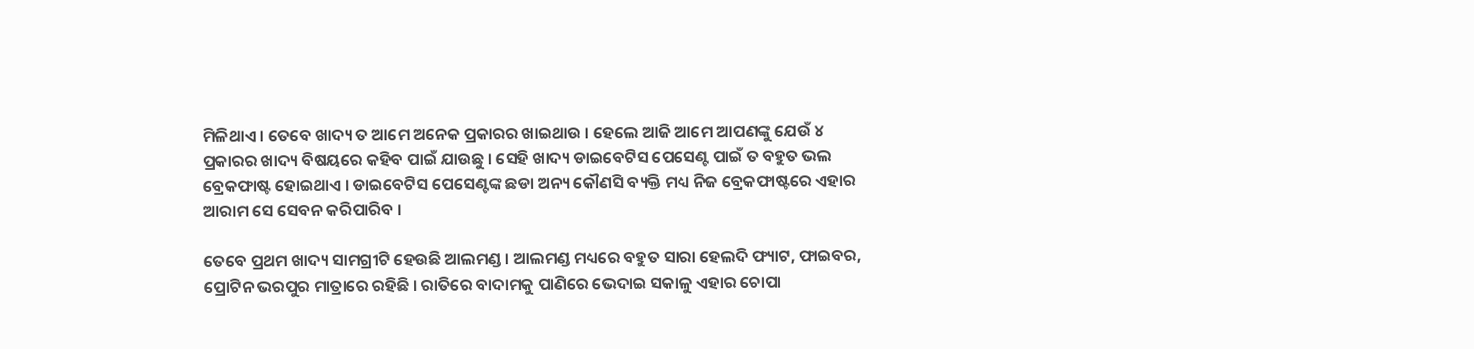ମିଳିଥାଏ । ତେବେ ଖାଦ୍ୟ ତ ଆମେ ଅନେକ ପ୍ରକାରର ଖାଇଥାଉ । ହେଲେ ଆଜି ଆମେ ଆପଣଙ୍କୁ ଯେଉଁ ୪ ପ୍ରକାରର ଖାଦ୍ୟ ବିଷୟରେ କହିବ ପାଇଁ ଯାଉଛୁ । ସେହି ଖାଦ୍ୟ ଡାଇବେଟିସ ପେସେଣ୍ଟ ପାଇଁ ତ ବହୁତ ଭଲ ବ୍ରେକଫାଷ୍ଟ ହୋଇଥାଏ । ଡାଇବେଟିସ ପେସେଣ୍ଟଙ୍କ ଛଡା ଅନ୍ୟ କୌଣସି ବ୍ୟକ୍ତି ମଧ୍ୟ ନିଜ ବ୍ରେକଫାଷ୍ଟରେ ଏହାର ଆରାମ ସେ ସେବନ କରିପାରିବ ।

ତେବେ ପ୍ରଥମ ଖାଦ୍ୟ ସାମଗ୍ରୀଟି ହେଉଛି ଆଲମଣ୍ଡ । ଆଲମଣ୍ଡ ମଧ୍ୟରେ ବହୁତ ସାରା ହେଲଦି ଫ୍ୟାଟ, ଫାଇବର, ପ୍ରୋଟିନ ଭରପୁର ମାତ୍ରାରେ ରହିଛି । ରାତିରେ ବାଦାମକୁ ପାଣିରେ ଭେଦାଇ ସକାଳୁ ଏହାର ଚୋପା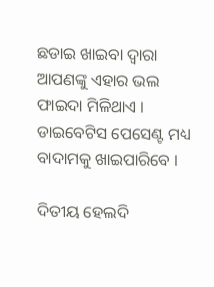ଛଡାଇ ଖାଇବା ଦ୍ଵାରା ଆପଣଙ୍କୁ ଏହାର ଭଲ ଫାଇଦା ମିଳିଥାଏ । ଡାଇବେଟିସ ପେସେଣ୍ଟ ମଧ୍ୟ ବାଦାମକୁ ଖାଇପାରିବେ ।

ଦିତୀୟ ହେଲଦି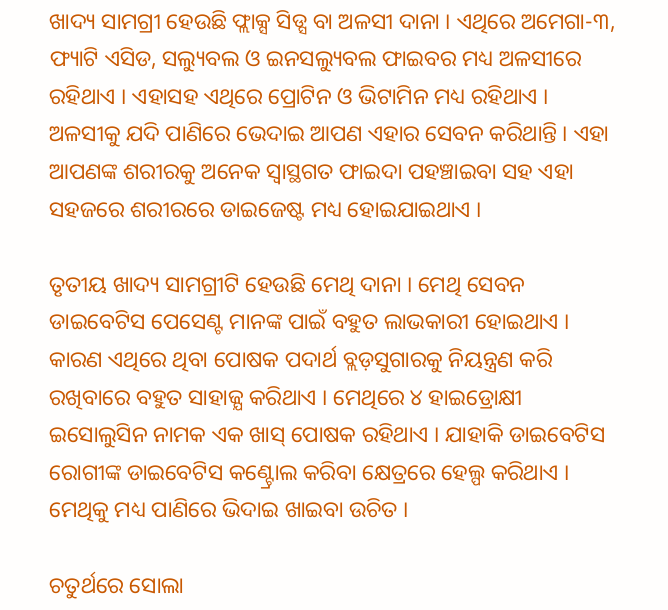ଖାଦ୍ୟ ସାମଗ୍ରୀ ହେଉଛି ଫ୍ଲାକ୍ସ ସିଡ୍ସ ବା ଅଳସୀ ଦାନା । ଏଥିରେ ଅମେଗା-୩, ଫ୍ୟାଟି ଏସିଡ, ସଲ୍ୟୁବଲ ଓ ଇନସଲ୍ୟୁବଲ ଫାଇବର ମଧ୍ୟ ଅଳସୀରେ ରହିଥାଏ । ଏହାସହ ଏଥିରେ ପ୍ରୋଟିନ ଓ ଭିଟାମିନ ମଧ୍ୟ ରହିଥାଏ । ଅଳସୀକୁ ଯଦି ପାଣିରେ ଭେଦାଇ ଆପଣ ଏହାର ସେବନ କରିଥାନ୍ତି । ଏହା ଆପଣଙ୍କ ଶରୀରକୁ ଅନେକ ସ୍ଵାସ୍ଥଗତ ଫାଇଦା ପହଞ୍ଚାଇବା ସହ ଏହା ସହଜରେ ଶରୀରରେ ଡାଇଜେଷ୍ଟ ମଧ୍ୟ ହୋଇଯାଇଥାଏ ।

ତୃତୀୟ ଖାଦ୍ୟ ସାମଗ୍ରୀଟି ହେଉଛି ମେଥି ଦାନା । ମେଥି ସେବନ ଡାଇବେଟିସ ପେସେଣ୍ଟ ମାନଙ୍କ ପାଇଁ ବହୁତ ଲାଭକାରୀ ହୋଇଥାଏ । କାରଣ ଏଥିରେ ଥିବା ପୋଷକ ପଦାର୍ଥ ବ୍ଲଡ଼ସୁଗାରକୁ ନିୟନ୍ତ୍ରଣ କରି ରଖିବାରେ ବହୁତ ସାହାଜ୍ଯ କରିଥାଏ । ମେଥିରେ ୪ ହାଇଡ୍ରୋକ୍ଷୀ ଇସୋଲୁସିନ ନାମକ ଏକ ଖାସ୍ ପୋଷକ ରହିଥାଏ । ଯାହାକି ଡାଇବେଟିସ ରୋଗୀଙ୍କ ଡାଇବେଟିସ କଣ୍ଟ୍ରୋଲ କରିବା କ୍ଷେତ୍ରରେ ହେଲ୍ପ କରିଥାଏ । ମେଥିକୁ ମଧ୍ୟ ପାଣିରେ ଭିଦାଇ ଖାଇବା ଉଚିତ ।

ଚତୁର୍ଥରେ ସୋଲା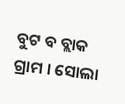ବୁଟ ବ ବ୍ଲାକ ଗ୍ରାମ । ସୋଲା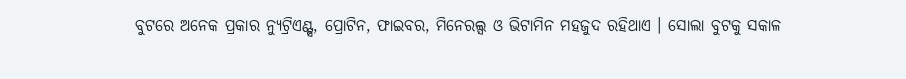ବୁଟରେ ଅନେକ ପ୍ରକାର ନ୍ୟୁଟ୍ରିଏଣ୍ଟ୍ସ, ପ୍ରୋଟିନ, ଫାଇବର, ମିନେରଲ୍ସ ଓ ଭିଟାମିନ ମହଜୁଦ ରହିଥାଏ । ସୋଲା ବୁଟକୁ ସକାଳ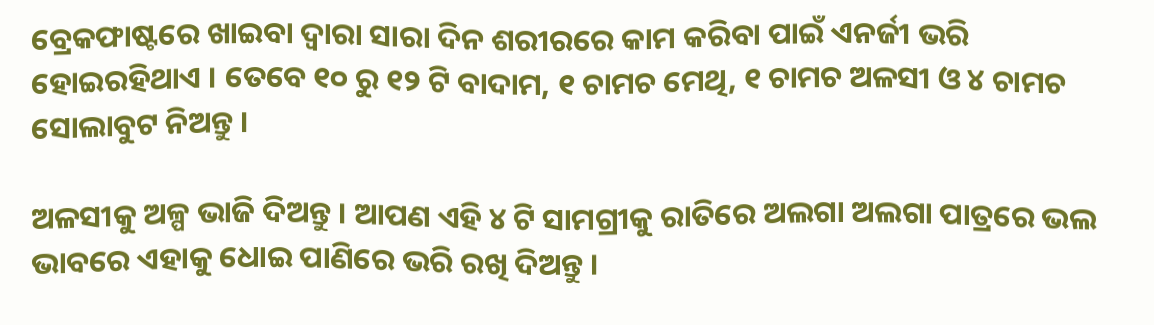ବ୍ରେକଫାଷ୍ଟରେ ଖାଇବା ଦ୍ଵାରା ସାରା ଦିନ ଶରୀରରେ କାମ କରିବା ପାଇଁ ଏନର୍ଜୀ ଭରି ହୋଇରହିଥାଏ । ତେବେ ୧୦ ରୁ ୧୨ ଟି ବାଦାମ, ୧ ଚାମଚ ମେଥି, ୧ ଚାମଚ ଅଳସୀ ଓ ୪ ଚାମଚ ସୋଲାବୁଟ ନିଅନ୍ତୁ ।

ଅଳସୀକୁ ଅଳ୍ପ ଭାଜି ଦିଅନ୍ତୁ । ଆପଣ ଏହି ୪ ଟି ସାମଗ୍ରୀକୁ ରାତିରେ ଅଲଗା ଅଲଗା ପାତ୍ରରେ ଭଲ ଭାବରେ ଏହାକୁ ଧୋଇ ପାଣିରେ ଭରି ରଖି ଦିଅନ୍ତୁ ।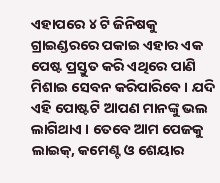ଏହାପରେ ୪ ଟି ଜିନିଷକୁ ଗ୍ରାଇଣ୍ଡରରେ ପକାଇ ଏହାର ଏକ ପେଷ୍ଟ ପ୍ରସ୍ତୁତ କରି ଏଥିରେ ପାଣି ମିଶାଇ ସେବନ କରିପାରିବେ । ଯଦି ଏହି ପୋଷ୍ଟଟି ଆପଣ ମାନଙ୍କୁ ଭଲ ଲାଗିଥାଏ । ତେବେ ଆମ ପେଜକୁ ଲାଇକ୍, କମେଣ୍ଟ ଓ ଶେୟାର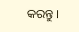କରନ୍ତୁ ।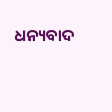ଧନ୍ୟବାଦ